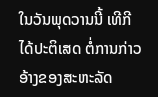ໃນວັນພຸດວານນີ້ ເທີກີ ໄດ້ປະຕິເສດ ຕໍ່ການກ່າວອ້າງຂອງສະຫະລັດ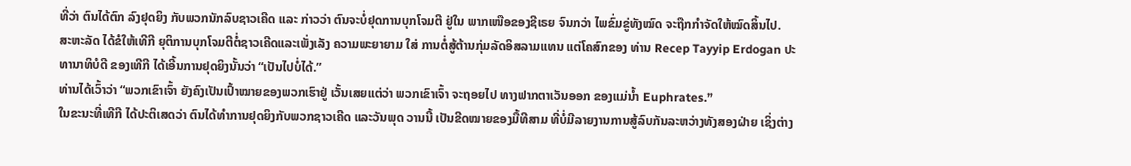ທີ່ວ່າ ຕົນໄດ້ຕົກ ລົງຢຸດຍິງ ກັບພວກນັກລົບຊາວເຄີດ ແລະ ກ່າວວ່າ ຕົນຈະບໍ່ຢຸດການບຸກໂຈມຕີ ຢູ່ໃນ ພາກເໜືອຂອງຊີເຣຍ ຈົນກວ່າ ໄພຂົ່ມຂູ່ທັງໝົດ ຈະຖືກກຳຈັດໃຫ້ໝົດສິ້ນໄປ.
ສະຫະລັດ ໄດ້ຂໍໃຫ້ເທີກີ ຍຸຕິການບຸກໂຈມຕີຕໍ່ຊາວເຄີດແລະເພັ່ງເລັງ ຄວາມພະຍາຍາມ ໃສ່ ການຕໍ່ສູ້ຕ້ານກຸ່ມລັດອິສລາມແທນ ແຕ່ໂຄສົກຂອງ ທ່ານ Recep Tayyip Erdogan ປະທານາທິບໍດີ ຂອງເທີກີ ໄດ້ເອີ້ນການຢຸດຍິງນັ້ນວ່າ “ເປັນໄປບໍ່ໄດ້.”
ທ່ານໄດ້ເວົ້າວ່າ “ພວກເຂົາເຈົ້າ ຍັງຄົງເປັນເປົ້າໝາຍຂອງພວກເຮົາຢູ່ ເວັ້ນເສຍແຕ່ວ່າ ພວກເຂົາເຈົ້າ ຈະຖອຍໄປ ທາງຟາກຕາເວັນອອກ ຂອງແມ່ນ້ຳ Euphrates.”
ໃນຂະນະທີ່ເທີກີ ໄດ້ປະຕິເສດວ່າ ຕົນໄດ້ທຳການຢຸດຍິງກັບພວກຊາວເຄີດ ແລະວັນພຸດ ວານນີ້ ເປັນຂີດໝາຍຂອງມື້ທີສາມ ທີ່ບໍ່ມີລາຍງານການສູ້ລົບກັນລະຫວ່າງທັງສອງຝ່າຍ ເຊິ່ງຕ່າງ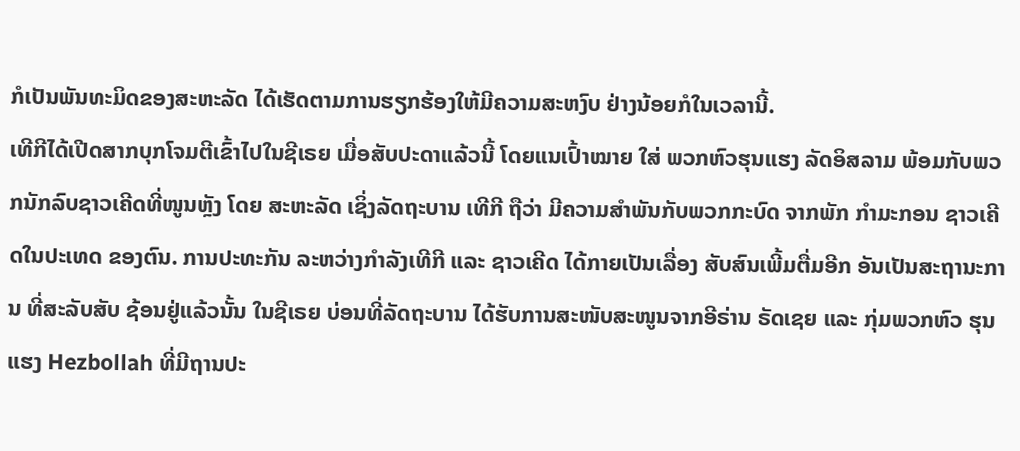ກໍເປັນພັນທະມິດຂອງສະຫະລັດ ໄດ້ເຮັດຕາມການຮຽກຮ້ອງໃຫ້ມີຄວາມສະຫງົບ ຢ່າງນ້ອຍກໍໃນເວລານີ້.
ເທີກີໄດ້ເປີດສາກບຸກໂຈມຕີເຂົ້າໄປໃນຊີເຣຍ ເມື່ອສັບປະດາແລ້ວນີ້ ໂດຍແນເປົ້າໝາຍ ໃສ່ ພວກຫົວຮຸນແຮງ ລັດອິສລາມ ພ້ອມກັບພວກນັກລົບຊາວເຄີດທີ່ໜູນຫຼັງ ໂດຍ ສະຫະລັດ ເຊິ່ງລັດຖະບານ ເທີກີ ຖືວ່າ ມີຄວາມສຳພັນກັບພວກກະບົດ ຈາກພັກ ກຳມະກອນ ຊາວເຄີດໃນປະເທດ ຂອງຕົນ. ການປະທະກັນ ລະຫວ່າງກຳລັງເທີກີ ແລະ ຊາວເຄີດ ໄດ້ກາຍເປັນເລື່ອງ ສັບສົນເພີ້ມຕື່ມອີກ ອັນເປັນສະຖານະການ ທີ່ສະລັບສັບ ຊ້ອນຢູ່ແລ້ວນັ້ນ ໃນຊີເຣຍ ບ່ອນທີ່ລັດຖະບານ ໄດ້ຮັບການສະໜັບສະໜູນຈາກອີຣ່ານ ຣັດເຊຍ ແລະ ກຸ່ມພວກຫົວ ຮຸນແຮງ Hezbollah ທີ່ມີຖານປະ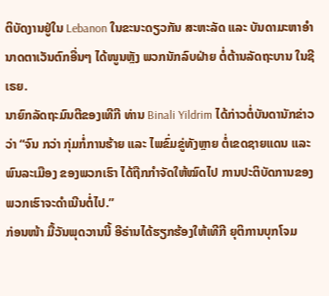ຕິບັດງານຢູ່ໃນ Lebanon ໃນຂະນະດຽວກັນ ສະຫະລັດ ແລະ ບັນດາມະຫາອຳນາດຕາເວັນຕົກອື່ນໆ ໄດ້ໜູນຫຼັງ ພວກນັກລົບຝ່າຍ ຕໍ່ຕ້ານລັດຖະບານ ໃນຊີເຣຍ.
ນາຍົກລັດຖະມົນຕີຂອງເທີກີ ທ່ານ Binali Yildrim ໄດ້ກ່າວຕໍ່ບັນດານັກຂ່າວວ່າ “ຈົນ ກວ່າ ກຸ່ມກໍ່ການຮ້າຍ ແລະ ໄພຂົ່ມຂູ່ທັງຫຼາຍ ຕໍ່ເຂດຊາຍແດນ ແລະພົນລະເມືອງ ຂອງພວກເຮົາ ໄດ້ຖືກກຳຈັດໃຫ້ໝົດໄປ ການປະຕິບັດການຂອງພວກເຮົາຈະດຳເນີນຕໍ່ໄປ.”
ກ່ອນໜ້າ ມື້ວັນພຸດວານນີ້ ອີຣ່ານໄດ້ຮຽກຮ້ອງໃຫ້ເທີກີ ຍຸຕິການບຸກໂຈມ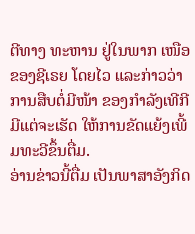ຕີທາງ ທະຫານ ຢູ່ໃນພາກ ເໜືອຂອງຊີເຣຍ ໂດຍໄວ ແລະກ່າວວ່າ ການສືບຕໍ່ມີໜ້າ ຂອງກຳລັງເທີກີ ມີແຕ່ຈະເຮັດ ໃຫ້ການຂັດແຍ້ງເພີ້ມທະວີຂຶ້ນຕື່ມ.
ອ່ານຂ່າວນີ້ຕື່ມ ເປັນພາສາອັງກິດ